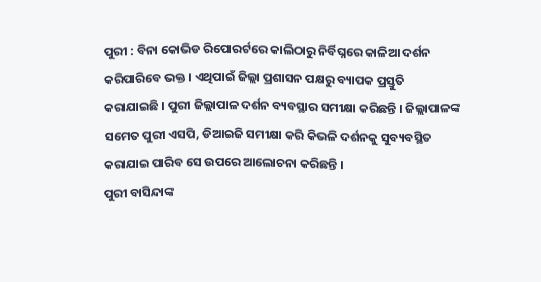ପୁରୀ : ବିନା କୋଭିଡ ରିପୋରର୍ଟରେ କାଲିଠାରୁ ନିର୍ବିଘ୍ନରେ କାଳିଆ ଦର୍ଶନ କରିପାରିବେ ଭକ୍ତ । ଏଥିପାଇଁ ଜିଲ୍ଲା ପ୍ରଶାସନ ପକ୍ଷରୁ ବ୍ୟାପକ ପ୍ରସ୍ତୁତି କରାଯାଇଛି । ପୁରୀ ଜିଲ୍ଲାପାଳ ଦର୍ଶନ ବ୍ୟବସ୍ଥାର ସମୀକ୍ଷା କରିଛନ୍ତି । ଜିଲ୍ଲାପାଳଙ୍କ ସମେତ ପୁରୀ ଏସପି, ଡିଆଇଜି ସମୀକ୍ଷା କରି କିଭଳି ଦର୍ଶନକୁ ସୁବ୍ୟବସ୍ଥିତ କରାଯାଇ ପାରିବ ସେ ଉପରେ ଆଲୋଚନା କରିଛନ୍ତି ।
ପୁରୀ ବାସିନ୍ଦାଙ୍କ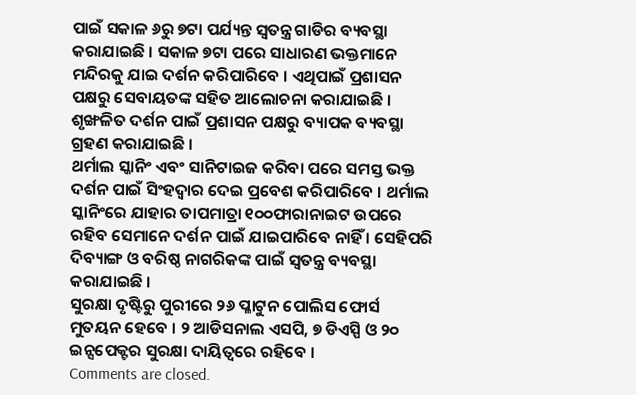ପାଇଁ ସକାଳ ୬ରୁ ୭ଟା ପର୍ଯ୍ୟନ୍ତ ସ୍ବତନ୍ତ୍ର ଗାଡିର ବ୍ୟବସ୍ଥା କରାଯାଇଛି । ସକାଳ ୭ଟା ପରେ ସାଧାରଣ ଭକ୍ତମାନେ ମନ୍ଦିରକୁ ଯାଇ ଦର୍ଶନ କରିପାରିବେ । ଏଥିପାଇଁ ପ୍ରଶାସନ ପକ୍ଷରୁ ସେବାୟତଙ୍କ ସହିତ ଆଲୋଚନା କରାଯାଇଛି । ଶୃଙ୍ଖଳିତ ଦର୍ଶନ ପାଇଁ ପ୍ରଶାସନ ପକ୍ଷରୁ ବ୍ୟାପକ ବ୍ୟବସ୍ଥା ଗ୍ରହଣ କରାଯାଇଛି ।
ଥର୍ମାଲ ସ୍କାନିଂ ଏବଂ ସାନିଟାଇଜ କରିବା ପରେ ସମସ୍ତ ଭକ୍ତ ଦର୍ଶନ ପାଇଁ ସିଂହଦ୍ବାର ଦେଇ ପ୍ରବେଶ କରିପାରିବେ । ଥର୍ମାଲ ସ୍କାନିଂରେ ଯାହାର ତାପମାତ୍ରା ୧୦୦ଫାରାନାଇଟ ଉପରେ ରହିବ ସେମାନେ ଦର୍ଶନ ପାଇଁ ଯାଇପାରିବେ ନାହିଁ । ସେହିପରି ଦିବ୍ୟାଙ୍ଗ ଓ ବରିଷ୍ଠ ନାଗରିକଙ୍କ ପାଇଁ ସ୍ବତନ୍ତ୍ର ବ୍ୟବସ୍ଥା କରାଯାଇଛି ।
ସୁରକ୍ଷା ଦୃଷ୍ଟିରୁ ପୁରୀରେ ୨୬ ପ୍ଳାଟୁନ ପୋଲିସ ଫୋର୍ସ ମୁତୟନ ହେବେ । ୨ ଆଡିସନାଲ ଏସପି, ୭ ଡିଏସ୍ପି ଓ ୨୦ ଇନ୍ସପେକ୍ଟର ସୁରକ୍ଷା ଦାୟିତ୍ବରେ ରହିବେ ।
Comments are closed.